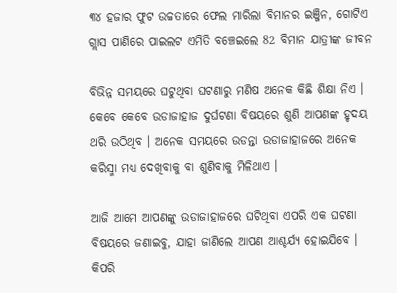୩୪ ହଜାର ଫୁଟ ଉଚ୍ଚତାରେ ଫେଲ ମାରିଲା ବିମାନର ଇଞ୍ଜିନ, ଗୋଟିଏ ଗ୍ଲାସ ପାଣିରେ ପାଇଲଟ ଏମିତି ବଞ୍ଚେଇଲେ 82 ବିମାନ ଯାତ୍ରୀଙ୍କ ଜୀବନ

ବିଭିନ୍ନ ସମୟରେ ଘଟୁଥିବା ଘଟଣାରୁ ମଣିଷ ଅନେକ କିଛି ଶିକ୍ଷା ନିଏ । କେବେ କେବେ ଉଡାଜାହାଜ ଦୁର୍ଘଟଣା ବିଷୟରେ ଶୁଣି ଆପଣଙ୍କ ହୃଦୟ ଥରି ଉଠିଥିବ । ଅନେକ ସମୟରେ ଉଡନ୍ତା ଉଡାଜାହାଜରେ ଅନେକ କରିସ୍ମା ମଧ୍ୟ ଦେଖିବାକୁ ବା ଶୁଣିବାକୁ ମିଳିଥାଏ ।

ଆଜି ଆମେ ଆପଣଙ୍କୁ ଉଡାଜାହାଜରେ ଘଟିଥିବା ଏପରି ଏକ ଘଟଣା ବିଷୟରେ ଜଣାଇବୁ, ଯାହା ଜାଣିଲେ ଆପଣ ଆଶ୍ଚର୍ଯ୍ୟ ହୋଇଯିବେ । କିପରି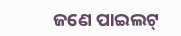ଜଣେ ପାଇଲଟ୍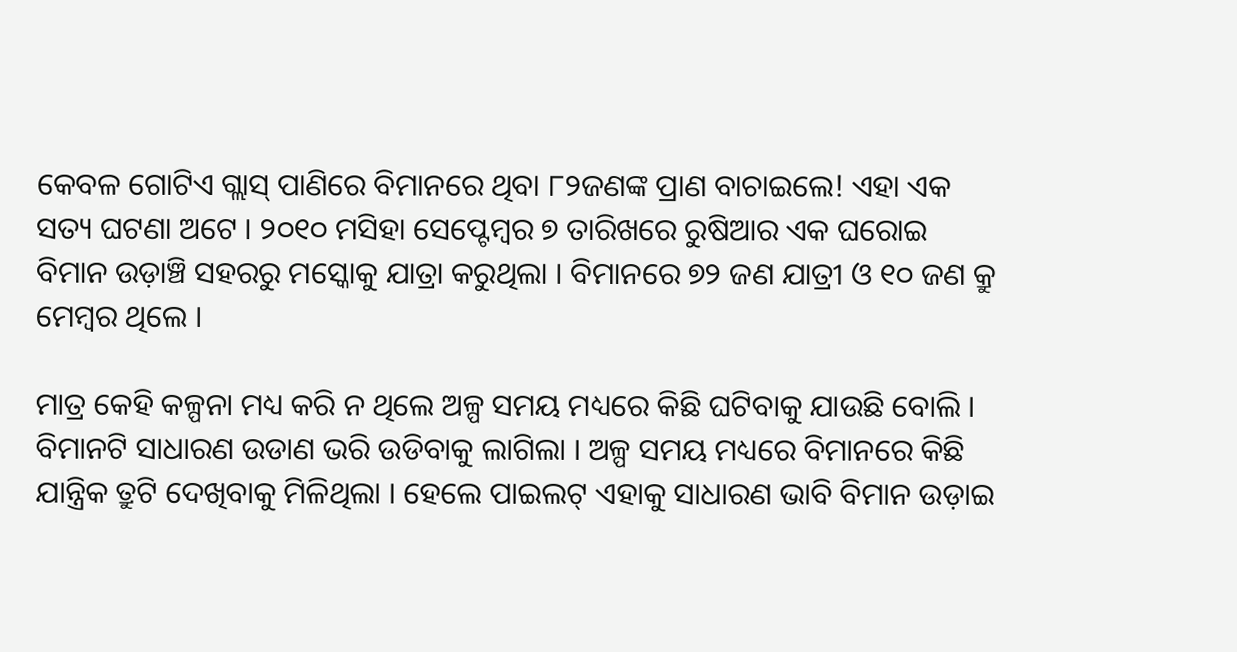କେବଳ ଗୋଟିଏ ଗ୍ଲାସ୍ ପାଣିରେ ବିମାନରେ ଥିବା ୮୨ଜଣଙ୍କ ପ୍ରାଣ ବାଚାଇଲେ! ଏହା ଏକ ସତ୍ୟ ଘଟଣା ଅଟେ । ୨୦୧୦ ମସିହା ସେପ୍ଟେମ୍ବର ୭ ତାରିଖରେ ରୁଷିଆର ଏକ ଘରୋଇ ବିମାନ ଉଡ଼ାଞ୍ଚି ସହରରୁ ମସ୍କୋକୁ ଯାତ୍ରା କରୁଥିଲା । ବିମାନରେ ୭୨ ଜଣ ଯାତ୍ରୀ ଓ ୧୦ ଜଣ କ୍ରୁ ମେମ୍ବର ଥିଲେ ।

ମାତ୍ର କେହି କଳ୍ପନା ମଧ୍ୟ କରି ନ ଥିଲେ ଅଳ୍ପ ସମୟ ମଧ୍ୟରେ କିଛି ଘଟିବାକୁ ଯାଉଛି ବୋଲି । ବିମାନଟି ସାଧାରଣ ଉଡାଣ ଭରି ଉଡିବାକୁ ଲାଗିଲା । ଅଳ୍ପ ସମୟ ମଧ୍ୟରେ ବିମାନରେ କିଛି ଯାନ୍ତ୍ରିକ ତ୍ରୁଟି ଦେଖିବାକୁ ମିଳିଥିଲା । ହେଲେ ପାଇଲଟ୍ ଏହାକୁ ସାଧାରଣ ଭାବି ବିମାନ ଉଡ଼ାଇ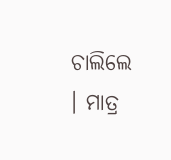ଚାଲିଲେ । ମାତ୍ର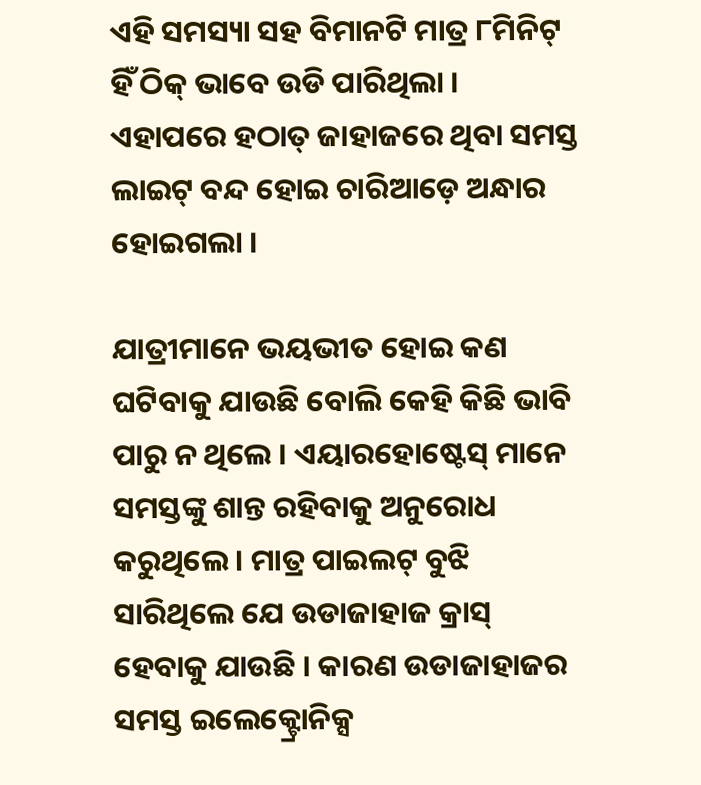ଏହି ସମସ୍ୟା ସହ ବିମାନଟି ମାତ୍ର ୮ମିନିଟ୍ ହିଁ ଠିକ୍ ଭାବେ ଉଡି ପାରିଥିଲା । ଏହାପରେ ହଠାତ୍ ଜାହାଜରେ ଥିବା ସମସ୍ତ ଲାଇଟ୍ ବନ୍ଦ ହୋଇ ଚାରିଆଡ଼େ ଅନ୍ଧାର ହୋଇଗଲା ।

ଯାତ୍ରୀମାନେ ଭୟଭୀତ ହୋଇ କଣ ଘଟିବାକୁ ଯାଉଛି ବୋଲି କେହି କିଛି ଭାବି ପାରୁ ନ ଥିଲେ । ଏୟାରହୋଷ୍ଟେସ୍ ମାନେ ସମସ୍ତଙ୍କୁ ଶାନ୍ତ ରହିବାକୁ ଅନୁରୋଧ କରୁଥିଲେ । ମାତ୍ର ପାଇଲଟ୍ ବୁଝି ସାରିଥିଲେ ଯେ ଉଡାଜାହାଜ କ୍ରାସ୍ ହେବାକୁ ଯାଉଛି । କାରଣ ଉଡାଜାହାଜର ସମସ୍ତ ଇଲେକ୍ଟ୍ରୋନିକ୍ସ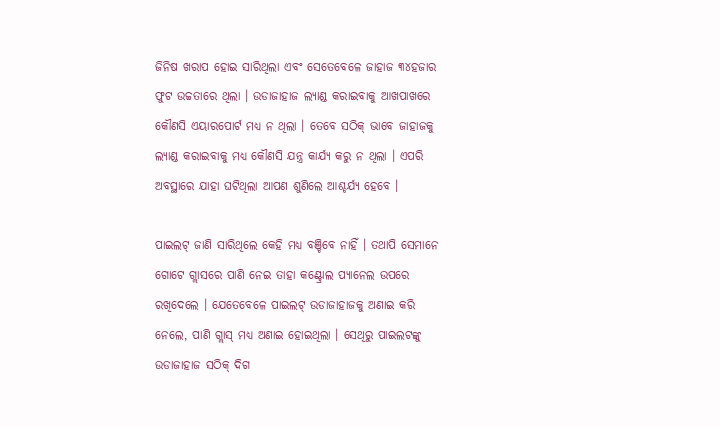ଜିନିଷ ଖରାପ ହୋଇ ସାରିଥିଲା ଏବଂ ସେତେବେଳେ ଜାହାଜ ୩୪ହଜାର ଫୁଟ ଉଚ୍ଚତାରେ ଥିଲା । ଉଡାଜାହାଜ ଲ୍ୟାଣ୍ଡ କରାଇବାକୁ ଆଖପାଖରେ କୌଣସି ଏୟାରପୋର୍ଟ ମଧ୍ୟ ନ ଥିଲା । ତେବେ ସଠିକ୍ ଭାବେ ଜାହାଜକୁ ଲ୍ୟାଣ୍ଡ କରାଇବାକୁ ମଧ୍ୟ କୌଣସି ଯନ୍ତ୍ର କାର୍ଯ୍ୟ କରୁ ନ ଥିଲା । ଏପରି ଅବସ୍ଥାରେ ଯାହା ଘଟିଥିଲା ଆପଣ ଶୁଣିଲେ ଆଶ୍ଚର୍ଯ୍ୟ ହେବେ ।

ପାଇଲଟ୍ ଜାଣି ସାରିଥିଲେ କେହି ମଧ୍ୟ ବଞ୍ଚିବେ ନାହିଁ । ତଥାପି ସେମାନେ ଗୋଟେ ଗ୍ଲାସରେ ପାଣି ନେଇ ତାହା କଣ୍ଟ୍ରୋଲ ପ୍ୟାନେଲ ଉପରେ ରଖିଦେଲେ । ଯେତେବେଳେ ପାଇଲଟ୍ ଉଡାଜାହାଜକୁ ଅଣାଇ କରି ନେଲେ, ପାଣି ଗ୍ଲାସ୍ ମଧ୍ୟ ଅଣାଇ ହୋଇଥିଲା । ସେଥିରୁ ପାଇଲଟଙ୍କୁ ଉଡାଜାହାଜ ସଠିକ୍ ଦିଗ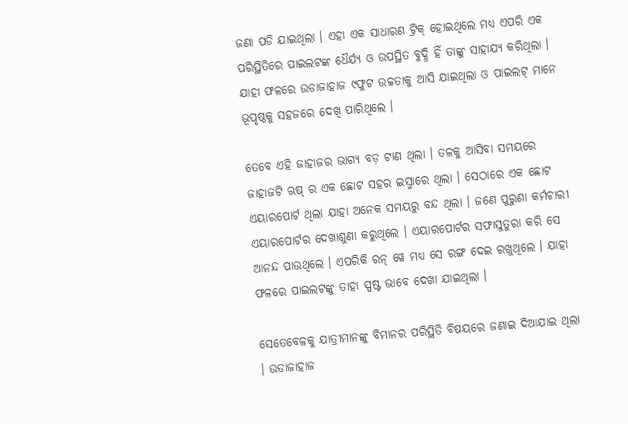ଜଣା ପଡି ଯାଇଥିଲା । ଏହା ଏକ ସାଧାରଣ ଟ୍ରିକ୍ ହୋଇଥିଲେ ମଧ୍ୟ ଏପରି ଏକ ପରିସ୍ଥିତିରେ ପାଇଲଟଙ୍କ ଧୈର୍ଯ୍ୟ ଓ ଉପସ୍ଥିତ ବୁଦ୍ଧି ହିଁ ତାଙ୍କୁ ସାହାଯ୍ୟ କରିଥିଲା । ଯାହା ଫଳରେ ଉଡାଜାହାଜ ୯ଫୁଟ ଉଚ୍ଚତାକୁ ଆସି ଯାଇଥିଲା ଓ ପାଇଲଟ୍ ମାନେ ଭୂପୃଷ୍ଠକୁ ସହଜରେ ଦେଖି ପାରିଥିଲେ ।

ତେବେ ଏହି ଜାହାଜର ଭାଗ୍ୟ ବଡ଼ ଟାଣ ଥିଲା । ତଳକୁ ଆସିବା ସମୟରେ ଜାହାଜଟି ଋଷ୍ ର ଏକ ଛୋଟ ସହର ଇସ୍ମାରେ ଥିଲା । ସେଠାରେ ଏକ ଛୋଟ ଏୟାରପୋର୍ଟ ଥିଲା ଯାହା ଅନେକ ସମୟରୁ ବନ୍ଦ ଥିଲା । ଜଣେ ପୁରୁଣା କର୍ମଚାରୀ ଏୟାରପୋର୍ଟର ଦେଖାଶୁଣା କରୁଥିଲେ । ଏୟାରପୋର୍ଟର ସଫାସୁତୁରା କରି ସେ ଆନନ୍ଦ ପାଉଥିଲେ । ଏପରିକି ରନ୍ ୱେ ମଧ୍ୟ ସେ ରଙ୍ଗ ଦେଇ ରଖୁଥିଲେ । ଯାହା ଫଳରେ ପାଇଲଟଙ୍କୁ ତାହା ସ୍ପଷ୍ଟ ଭାବେ ଦେଖା ଯାଇଥିଲା ।

ସେତେବେଳକୁ ଯାତ୍ରୀମାନଙ୍କୁ ବିମାନର ପରିସ୍ଥିତି ବିଷୟରେ ଜଣାଇ ଦିଆଯାଇ ଥିଲା । ଉଡାଜାହାଜ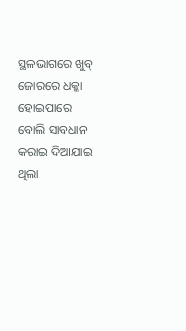ସ୍ଥଳଭାଗରେ ଖୁବ୍ ଜୋରରେ ଧକ୍କା ହୋଇପାରେ ବୋଲି ସାବଧାନ କରାଇ ଦିଆଯାଇ ଥିଲା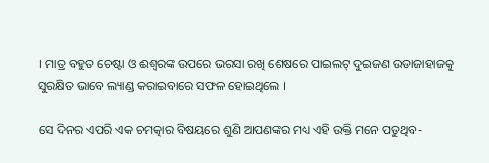। ମାତ୍ର ବହୁତ ଚେଷ୍ଟା ଓ ଈଶ୍ବରଙ୍କ ଉପରେ ଭରସା ରଖି ଶେଷରେ ପାଇଲଟ୍ ଦୁଇଜଣ ଉଡାଜାହାଜକୁ ସୁରକ୍ଷିତ ଭାବେ ଲ୍ୟାଣ୍ଡ କରାଇବାରେ ସଫଳ ହୋଇଥିଲେ ।

ସେ ଦିନର ଏପରି ଏକ ଚମତ୍କାର ବିଷୟରେ ଶୁଣି ଆପଣଙ୍କର ମଧ୍ୟ ଏହି ଉକ୍ତି ମନେ ପଡୁଥିବ-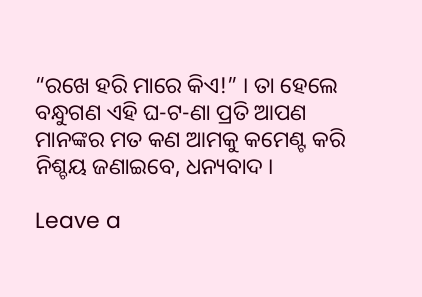“ରଖେ ହରି ମାରେ କିଏ!” । ତା ହେଲେ ବନ୍ଧୁଗଣ ଏହି ଘ-ଟ-ଣା ପ୍ରତି ଆପଣ ମାନଙ୍କର ମତ କଣ ଆମକୁ କମେଣ୍ଟ କରି ନିଶ୍ଚୟ ଜଣାଇବେ, ଧନ୍ୟବାଦ ।

Leave a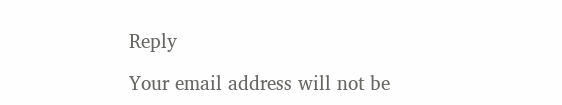Reply

Your email address will not be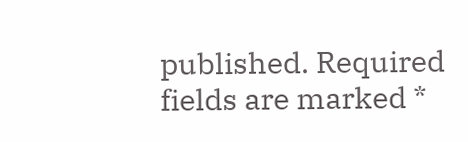published. Required fields are marked *